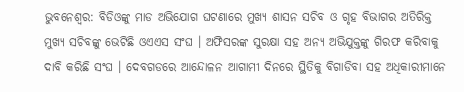ଭୁବନେଶ୍ବର: ବିଡିଓଙ୍କୁ ମାଡ ଅଭିଯୋଗ ଘଟଣାରେ ମୁଖ୍ୟ ଶାସନ ସଚିବ ଓ ଗୃହ ବିଭାଗର ଅତିରିକ୍ତ ମୁଖ୍ୟ ସଚିବଙ୍କୁ ଭେଟିଛି ଓଏଏସ ସଂଘ । ଅଫିସରଙ୍କ ସୁରକ୍ଷା ସହ ଅନ୍ୟ ଅଭିଯୁକ୍ତଙ୍କୁ ଗିରଫ କରିବାକୁ ଦାବି କରିଛି ସଂଘ । ଦେବଗଡରେ ଆନ୍ଦୋଳନ ଆଗାମୀ ଦିନରେ ସ୍ଥିତିକୁ ବିଗାଡିବା ସହ ଅଧିକାରୀମାନେ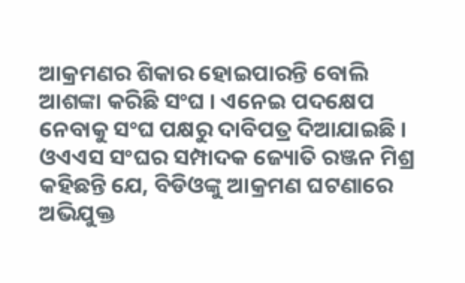ଆକ୍ରମଣର ଶିକାର ହୋଇପାରନ୍ତି ବୋଲି ଆଶଙ୍କା କରିଛି ସଂଘ । ଏନେଇ ପଦକ୍ଷେପ ନେବାକୁ ସଂଘ ପକ୍ଷରୁ ଦାବିପତ୍ର ଦିଆଯାଇଛି ।
ଓଏଏସ ସଂଘର ସମ୍ପାଦକ ଜ୍ୟୋତି ରଞ୍ଜନ ମିଶ୍ର କହିଛନ୍ତି ଯେ, ବିଡିଓଙ୍କୁ ଆକ୍ରମଣ ଘଟଣାରେ ଅଭିଯୁକ୍ତ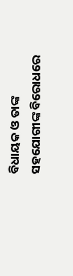ବିଧାୟକ ଓ ତାଙ୍କ ସହଯୋଗୀଙ୍କ ବିରୋଧରେ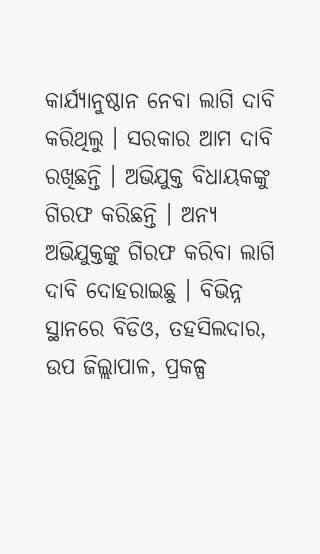କାର୍ଯ୍ୟାନୁଷ୍ଠାନ ନେବା ଲାଗି ଦାବି କରିଥିଲୁ । ସରକାର ଆମ ଦାବି ରଖିଛନ୍ତି । ଅଭିଯୁକ୍ତ ବିଧାୟକଙ୍କୁ ଗିରଫ କରିଛନ୍ତି । ଅନ୍ୟ ଅଭିଯୁକ୍ତଙ୍କୁ ଗିରଫ କରିବା ଲାଗି ଦାବି ଦୋହରାଇଛୁ । ବିଭିନ୍ନ ସ୍ଥାନରେ ବିଡିଓ, ତହସିଲଦାର, ଉପ ଜିଲ୍ଲାପାଳ, ପ୍ରକଳ୍ପ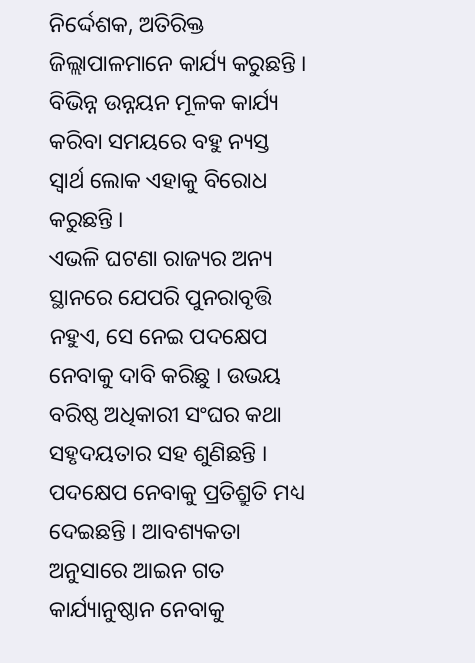ନିର୍ଦ୍ଦେଶକ, ଅତିରିକ୍ତ ଜିଲ୍ଲାପାଳମାନେ କାର୍ଯ୍ୟ କରୁଛନ୍ତି । ବିଭିନ୍ନ ଉନ୍ନୟନ ମୂଳକ କାର୍ଯ୍ୟ କରିବା ସମୟରେ ବହୁ ନ୍ୟସ୍ତ ସ୍ବାର୍ଥ ଲୋକ ଏହାକୁ ବିରୋଧ କରୁଛନ୍ତି ।
ଏଭଳି ଘଟଣା ରାଜ୍ୟର ଅନ୍ୟ ସ୍ଥାନରେ ଯେପରି ପୁନରାବୃତ୍ତି ନହୁଏ, ସେ ନେଇ ପଦକ୍ଷେପ ନେବାକୁ ଦାବି କରିଛୁ । ଉଭୟ ବରିଷ୍ଠ ଅଧିକାରୀ ସଂଘର କଥା ସହୃଦୟତାର ସହ ଶୁଣିଛନ୍ତି । ପଦକ୍ଷେପ ନେବାକୁ ପ୍ରତିଶ୍ରୁତି ମଧ୍ୟ ଦେଇଛନ୍ତି । ଆବଶ୍ୟକତା ଅନୁସାରେ ଆଇନ ଗତ କାର୍ଯ୍ୟାନୁଷ୍ଠାନ ନେବାକୁ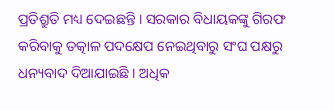ପ୍ରତିଶ୍ରୁତି ମଧ୍ୟ ଦେଇଛନ୍ତି । ସରକାର ବିଧାୟକଙ୍କୁ ଗିରଫ କରିବାକୁ ତତ୍କାଳ ପଦକ୍ଷେପ ନେଇଥିବାରୁ ସଂଘ ପକ୍ଷରୁ ଧନ୍ୟବାଦ ଦିଆଯାଇଛି । ଅଧିକ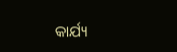କାର୍ଯ୍ୟ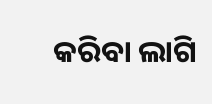କରିବା ଲାଗି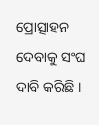ପ୍ରୋତ୍ସାହନ ଦେବାକୁ ସଂଘ ଦାବି କରିଛି ।